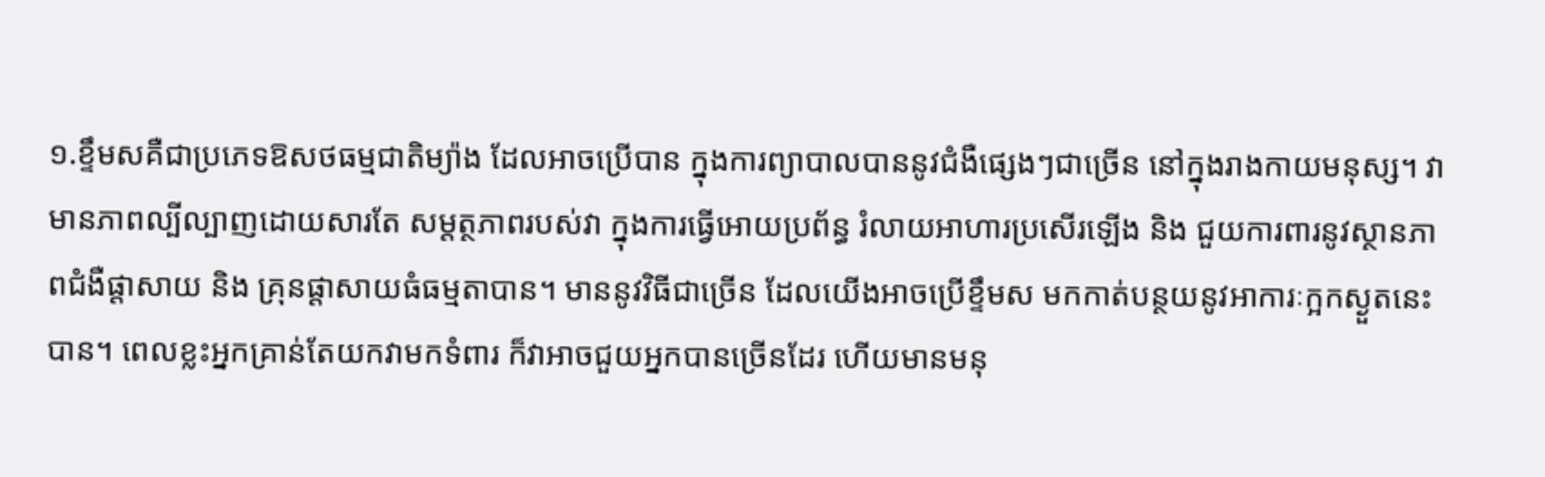១.ខ្ទឹមសគឺជាប្រភេទឱសថធម្មជាតិម្យ៉ាង ដែលអាចប្រើបាន ក្នុងការព្យាបាលបាននូវជំងឺផ្សេងៗជាច្រើន នៅក្នុងរាងកាយមនុស្ស។ វាមានភាពល្បីល្បាញដោយសារតែ សម្តត្ថភាពរបស់វា ក្នុងការធ្វើអោយប្រព័ន្ធ រំលាយអាហារប្រសើរឡើង និង ជួយការពារនូវស្ថានភាពជំងឺផ្តាសាយ និង គ្រុនផ្តាសាយធំធម្មតាបាន។ មាននូវវិធីជាច្រើន ដែលយើងអាចប្រើខ្ទឹមស មកកាត់បន្ថយនូវអាការៈក្អកស្ងួតនេះបាន។ ពេលខ្លះអ្នកគ្រាន់តែយកវាមកទំពារ ក៏វាអាចជួយអ្នកបានច្រើនដែរ ហើយមានមនុ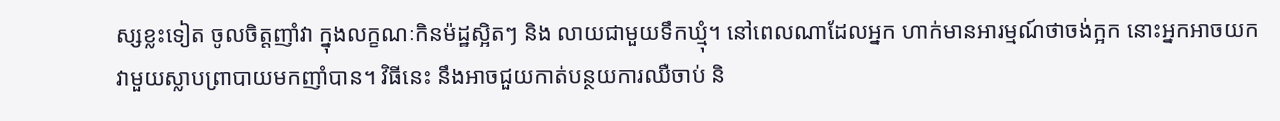ស្សខ្លះទៀត ចូលចិត្តញាំវា ក្នុងលក្ខណៈកិនម៉ដ្ឋស្អិតៗ និង លាយជាមួយទឹកឃ្មុំ។ នៅពេលណាដែលអ្នក ហាក់មានអារម្មណ៍ថាចង់ក្អក នោះអ្នកអាចយកវាមួយស្លាបព្រាបាយមកញាំបាន។ វិធីនេះ នឹងអាចជួយកាត់បន្ថយការឈឺចាប់ និ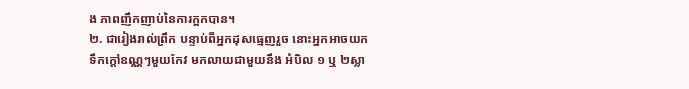ង ភាពញឹកញាប់នៃការក្អកបាន។
២. ជារៀងរាល់ព្រឹក បន្ទាប់ពីអ្នកដុសធ្មេញរួច នោះអ្នកអាចយកទឹកក្តៅឧណ្ណៗមួយកែវ មកលាយជាមួយនឹង អំបិល ១ ឬ ២ស្លា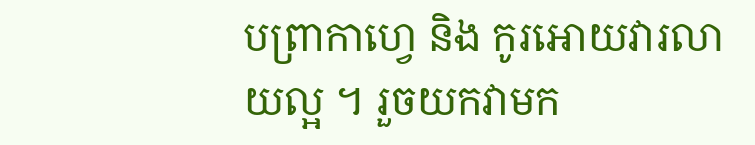បព្រាកាហ្វេ និង កូរអោយវារលាយល្អ ។ រួចយកវាមក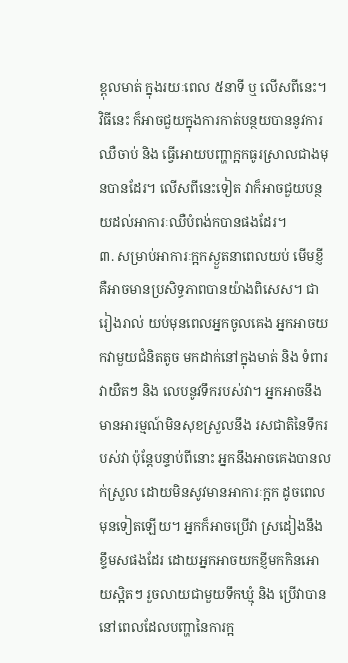ខ្ពុលមាត់ ក្នុងរយៈពេល ៥នាទី ឬ លើសពីនេះ។ វិធីនេះ ក៏អាចជួយក្នុងការកាត់បន្ថយបាននូវការឈឺចាប់ និង ធ្វើអោយបញ្ហាក្អកធូរស្រាលជាងមុនបានដែរ។ លើសពីនេះទៀត វាក៏អាចជួយបន្ថយដល់អាការៈឈឺបំពង់កបានផងដែរ។
៣. សម្រាប់អាការៈក្អកស្ងួតនាពេលយប់ មើមខ្ញីគឺអាចមានប្រសិទ្ធភាពបានយ៉ាងពិសេស។ ជារៀងរាល់ យប់មុនពេលអ្នកចូលគេង អ្នកអាចយកវាមួយជំនិតតូច មកដាក់នៅក្នុងមាត់ និង ទំពារវាយឺតៗ និង លេបនូវទឹករបស់វា។ អ្នកអាចនឹងមានអារម្មណ៍មិនសុខស្រួលនឹង រសជាតិនៃទឹករបស់វា ប៉ុន្តែបន្ទាប់ពីនោះ អ្នកនឹងអាចគេងបានលក់ស្រួល ដោយមិនសូវមានអាការៈក្អក ដូចពេលមុនទៀតឡើយ។ អ្នកក៏អាចប្រើវា ស្រដៀងនឹងខ្ទឹមសផងដែរ ដោយអ្នកអាចយកខ្ញីមកកិនអោយស្អិតៗ រួចលាយជាមួយទឹកឃ្មុំ និង ប្រើវាបាននៅពេលដែលបញ្ហានៃការក្អ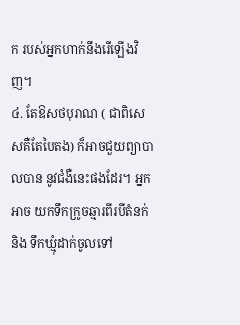ក របស់អ្នកហាក់នឹងរើឡើងវិញ។
៤. តែឱសថបុរាណ ( ជាពិសេសគឺតែបៃតង) ក៏អាចជួយព្យាបាលបាន នូវជំងឺនេះផងដែរ។ អ្នកអាច យកទឹកក្រូចឆ្មារពីរបីតំនក់ និង ទឹកឃ្មុំដាក់ចូលទៅ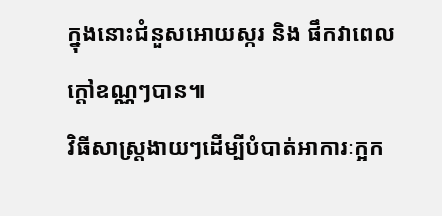ក្នុងនោះជំនួសអោយស្ករ និង ផឹកវាពេលក្តៅឧណ្ណៗបាន៕
វិធីសាស្ត្រងាយៗដើម្បីបំបាត់អាការៈក្អក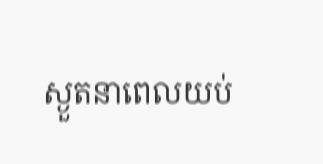ស្ងួតនាពេលយប់